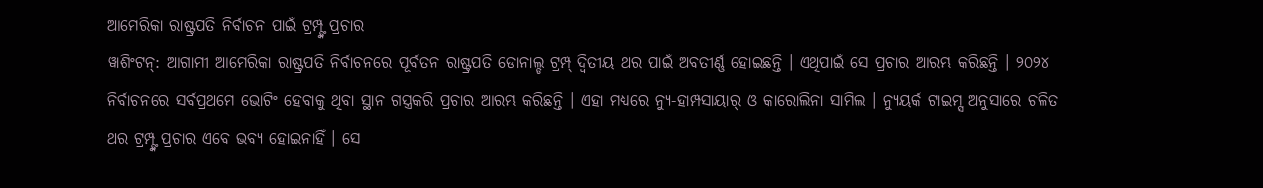ଆମେରିକା ରାଷ୍ଟ୍ରପତି ନିର୍ବାଚନ ପାଇଁ ଟ୍ରମ୍ପ୍ଙ୍କ ପ୍ରଚାର
ୱାଶିଂଟନ୍: ଆଗାମୀ ଆମେରିକା ରାଷ୍ଟ୍ରପତି ନିର୍ବାଚନରେ ପୂର୍ବତନ ରାଷ୍ଟ୍ରପତି ଡୋନାଲ୍ଡ ଟ୍ରମ୍ପ୍ ଦ୍ୱିତୀୟ ଥର ପାଇଁ ଅବତୀର୍ଣ୍ଣ ହୋଇଛନ୍ତି । ଏଥିପାଇଁ ସେ ପ୍ରଚାର ଆରମ୍ଭ କରିଛନ୍ତି । ୨୦୨୪ ନିର୍ବାଚନରେ ସର୍ବପ୍ରଥମେ ଭୋଟିଂ ହେବାକୁ ଥିବା ସ୍ଥାନ ଗସ୍ତ୍ରକରି ପ୍ରଚାର ଆରମ୍ଭ କରିଛନ୍ତି । ଏହା ମଧ୍ୟରେ ନ୍ୟୁ-ହାମ୍ପସାୟାର୍ ଓ କାରୋଲିନା ସାମିଲ । ନ୍ୟୁୟର୍କ ଟାଇମ୍ସ ଅନୁସାରେ ଚଳିତ ଥର ଟ୍ରମ୍ପ୍ଙ୍କ ପ୍ରଚାର ଏବେ ଭବ୍ୟ ହୋଇନାହିଁ । ସେ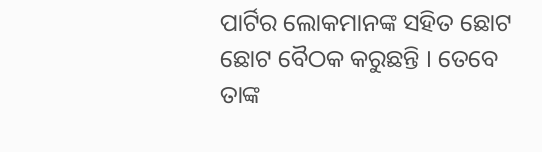ପାର୍ଟିର ଲୋକମାନଙ୍କ ସହିତ ଛୋଟ ଛୋଟ ବୈଠକ କରୁଛନ୍ତି । ତେବେ ତାଙ୍କ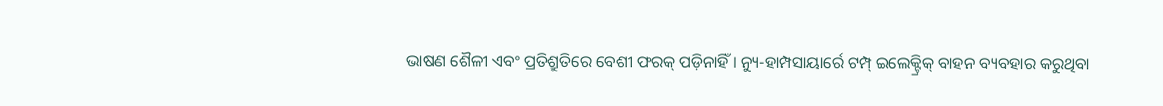ଭାଷଣ ଶୈଳୀ ଏବଂ ପ୍ରତିଶ୍ରୁତିରେ ବେଶୀ ଫରକ୍ ପଡ଼ିନାହିଁ । ନ୍ୟୁ-ହାମ୍ପସାୟାର୍ରେ ଟମ୍ପ୍ ଇଲେକ୍ଟ୍ରିକ୍ ବାହନ ବ୍ୟବହାର କରୁଥିବା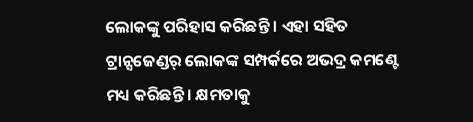ଲୋକଙ୍କୁ ପରିହାସ କରିଛନ୍ତି । ଏହା ସହିତ ଟ୍ରାନ୍ସଜେଣ୍ଡର୍ ଲୋକଙ୍କ ସମ୍ପର୍କରେ ଅଭଦ୍ର କମଣ୍ଟେ ମଧ୍ୟ କରିଛନ୍ତି । କ୍ଷମତାକୁ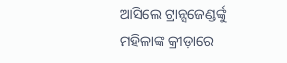ଆସିଲେ ଟ୍ରାନ୍ସଜେଣ୍ଡର୍ଙ୍କୁ ମହିଳାଙ୍କ କ୍ରୀଡ଼ାରେ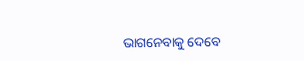ଭାଗନେବାକୁ ଦେବେ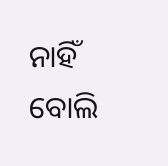ନାହିଁ ବୋଲି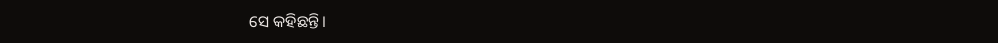ସେ କହିଛନ୍ତି।